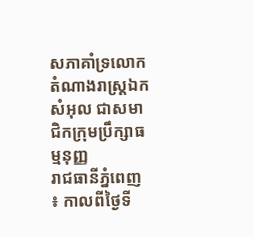សភាគាំទ្រលោកតំណាងរាស្ដ្រឯក សំអុល ជាសមាជិកក្រុមប្រឹក្សាធម្មនុញ្ញ
រាជធានីភ្នំពេញ ៖ កាលពីថ្ងៃទី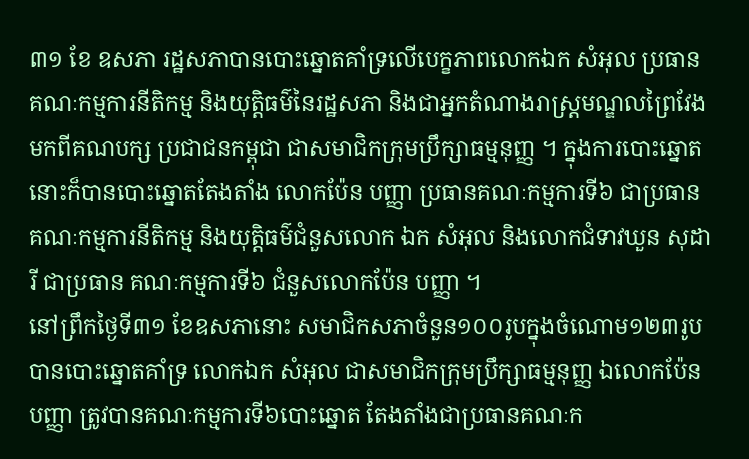៣១ ខែ ឧសភា រដ្ឋសភាបានបោះឆ្នោតគាំទ្រលើបេក្ខភាពលោកឯក សំអុល ប្រធានគណៈកម្មការនីតិកម្ម និងយុត្ដិធម៌នៃរដ្ឋសភា និងជាអ្នកតំណាងរាស្ដ្រមណ្ឌលព្រៃវែងមកពីគណបក្ស ប្រជាជនកម្ពុជា ជាសមាជិកក្រុមប្រឹក្សាធម្មនុញ្ញ ។ ក្នុងការបោះឆ្នោតនោះក៏បានបោះឆ្នោតតែងតាំង លោកប៉ែន បញ្ញា ប្រធានគណៈកម្មការទី៦ ជាប្រធានគណៈកម្មការនីតិកម្ម និងយុត្ដិធម៌ជំនួសលោក ឯក សំអុល និងលោកជំទាវឃួន សុដារី ជាប្រធាន គណៈកម្មការទី៦ ជំនួសលោកប៉ែន បញ្ញា ។
នៅព្រឹកថ្ងៃទី៣១ ខែឧសភានោះ សមាជិកសភាចំនួន១០០រូបក្នុងចំណោម១២៣រូប បានបោះឆ្នោតគាំទ្រ លោកឯក សំអុល ជាសមាជិកក្រុមប្រឹក្សាធម្មនុញ្ញ ឯលោកប៉ែន បញ្ញា ត្រូវបានគណៈកម្មការទី៦បោះឆ្នោត តែងតាំងជាប្រធានគណៈក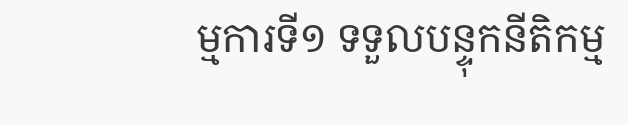ម្មការទី១ ទទួលបន្ទុកនីតិកម្ម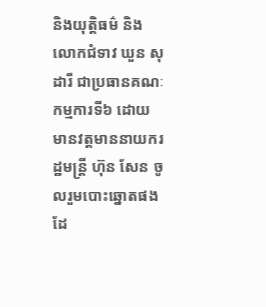និងយុត្ដិធម៌ និងលោកជំទាវ ឃួន សុដារី ជាប្រធានគណៈកម្មការទី៦ ដោយមានវត្ដមាននាយករដ្ឋមន្ដ្រី ហ៊ុន សែន ចូលរួមបោះឆ្នោតផងដែ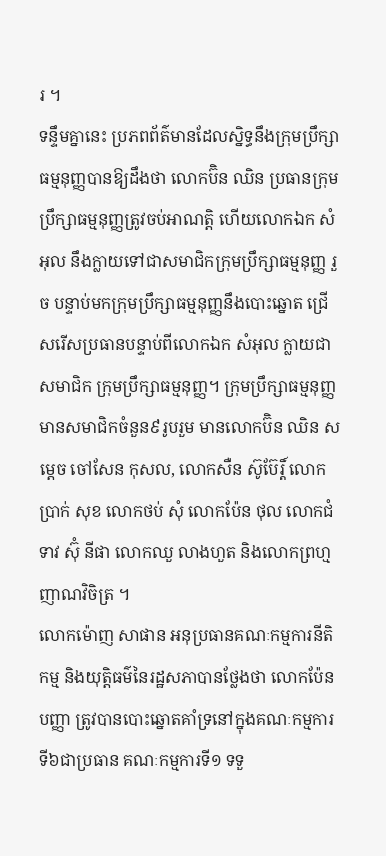រ ។
ទន្ទឹមគ្នានេះ ប្រភពព័ត៌មានដែលស្និទ្ធនឹងក្រុមប្រឹក្សាធម្មនុញ្ញបានឱ្យដឹងថា លោកប៊ិន ឈិន ប្រធានក្រុម ប្រឹក្សាធម្មនុញ្ញត្រូវចប់អាណត្ដិ ហើយលោកឯក សំអុល នឹងក្លាយទៅជាសមាជិកក្រុមប្រឹក្សាធម្មនុញ្ញ រួច បន្ទាប់មកក្រុមប្រឹក្សាធម្មនុញ្ញនឹងបោះឆ្នោត ជ្រើសរើសប្រធានបន្ទាប់ពីលោកឯក សំអុល ក្លាយជាសមាជិក ក្រុមប្រឹក្សាធម្មនុញ្ញ។ ក្រុមប្រឹក្សាធម្មនុញ្ញមានសមាជិកចំនួន៩រូបរួម មានលោកប៊ិន ឈិន សម្ដេច ចៅសែន កុសល, លោកសឺន ស៊ូប៊ែរ្ដិ៍ លោកប្រាក់ សុខ លោកថប់ សុំ លោកប៉ែន ថុល លោកជំទាវ ស៊ុំ នីផា លោកឈួ លាងហួត និងលោកព្រហ្ម ញាណវិចិត្រ ។
លោកម៉ោញ សាផាន អនុប្រធានគណៈកម្មការនីតិកម្ម និងយុត្ដិធម៌នៃរដ្ឋសភាបានថ្លែងថា លោកប៉ែន បញ្ញា ត្រូវបានបោះឆ្នោតគាំទ្រនៅក្នុងគណៈកម្មការទី៦ជាប្រធាន គណៈកម្មការទី១ ទទួ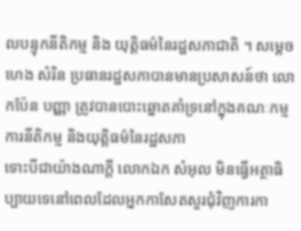លបន្ទុកនីតិកម្ម និង យុត្ដិធម៌នៃរដ្ឋសភាជាតិ ។ សម្ដេចហេង សំរិន ប្រធានរដ្ឋសភាបានមានប្រសាសន៍ថា លោកប៉ែន បញ្ញា ត្រូវបានបោះឆ្នោតគាំទ្រនៅក្នុងគណៈកម្មការនីតិកម្ម និងយុត្ដិធម៌នៃរដ្ឋសភា
ទោះបីជាយ៉ាងណាក្ដី លោកឯក សំអុល មិនធ្វើអត្ថាធិប្បាយទេនៅពេលដែលអ្នកកាសែតសួរជុំវិញការកា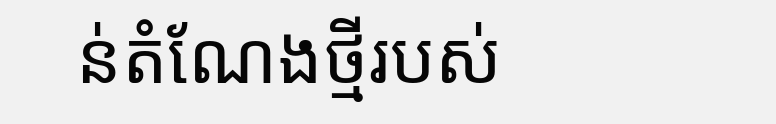ន់តំណែងថ្មីរបស់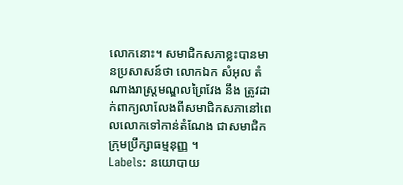លោកនោះ។ សមាជិកសភាខ្លះបានមានប្រសាសន៍ថា លោកឯក សំអុល តំណាងរាស្ដ្រមណ្ឌលព្រៃវែង នឹង ត្រូវដាក់ពាក្យលាលែងពីសមាជិកសភានៅពេលលោកទៅកាន់តំណែង ជាសមាជិកក្រុមប្រឹក្សាធម្មនុញ្ញ ។
Labels: នយោបាយ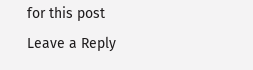for this post
Leave a Reply